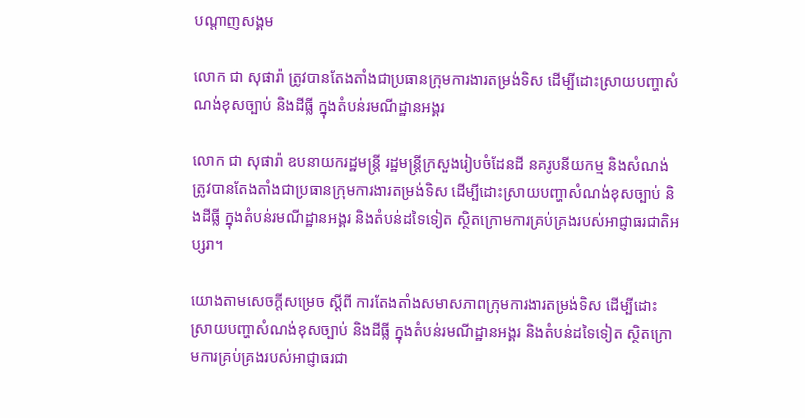បណ្តាញសង្គម

លោក ជា សុផារ៉ា ត្រូវបានតែងតាំងជាប្រធានក្រុមការងារតម្រង់ទិស ដើម្បីដោះស្រាយបញ្ហាសំណង់ខុសច្បាប់ និងដីធ្លី ក្នុងតំបន់រមណីដ្ឋានអង្គរ

លោក ជា សុផារ៉ា ឧបនាយករដ្ឋមន្ត្រី រដ្ឋមន្រ្តីក្រសួងរៀបចំដែនដី នគរូបនីយកម្ម និងសំណង់ ត្រូវបានតែងតាំងជាប្រធានក្រុមការងារតម្រង់ទិស ដើម្បីដោះស្រាយបញ្ហាសំណង់ខុសច្បាប់ និងដីធ្លី ក្នុងតំបន់រមណីដ្ឋានអង្គរ និងតំបន់ដទៃទៀត ស្ថិតក្រោមការគ្រប់គ្រងរបស់អាជ្ញាធរជាតិអប្សរា។

យោងតាមសេចក្ដីសម្រេច ស្ដីពី ការតែងតាំងសមាសភាពក្រុមការងារតម្រង់ទិស ដើម្បីដោះស្រាយបញ្ហាសំណង់ខុសច្បាប់ និងដីធ្លី ក្នុងតំបន់រមណីដ្ឋានអង្គរ និងតំបន់ដទៃទៀត ស្ថិតក្រោមការគ្រប់គ្រងរបស់អាជ្ញាធរជា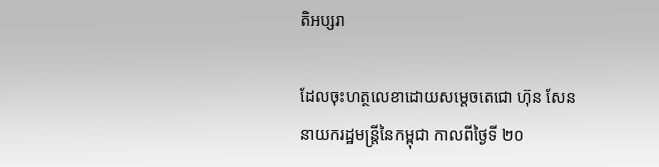តិអប្សរា

ដែលចុះហត្ថលេខាដោយសម្ដេចតេជោ ហ៊ុន សែន នាយករដ្ឋមន្ត្រីនៃកម្ពុជា កាលពីថ្ងៃទី ២០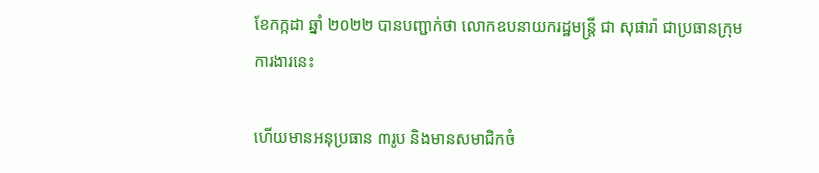ខែកក្កដា ឆ្នាំ ២០២២ បានបញ្ជាក់ថា លោកឧបនាយករដ្ឋមន្ត្រី ជា សុផារ៉ា ជាប្រធានក្រុមការងារនេះ

ហើយមានអនុប្រធាន ៣រូប និងមានសមាជិកចំ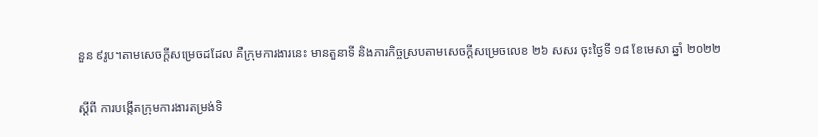នួន ៩រូប។តាមសេចក្ដីសម្រេចដដែល គឺក្រុមការងារនេះ មានតួនាទី និងភារកិច្ចស្របតាមសេចក្ដីសម្រេចលេខ ២៦ សសរ ចុះថ្ងៃទី ១៨ ខែមេសា ឆ្នាំ ២០២២

ស្ដីពី ការបង្កើតក្រុមការងារតម្រង់ទិ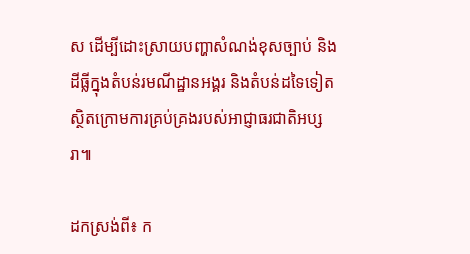ស ដើម្បីដោះស្រាយបញ្ហាសំណង់ខុសច្បាប់ និងដីធ្លីក្នុងតំបន់រមណីដ្ឋានអង្គរ និងតំបន់ដទៃទៀត ស្ថិតក្រោមការគ្រប់គ្រងរបស់អាជ្ញាធរជាតិអប្សរា៕

ដកស្រង់ពី៖ ក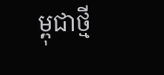ម្ពុជាថ្មី